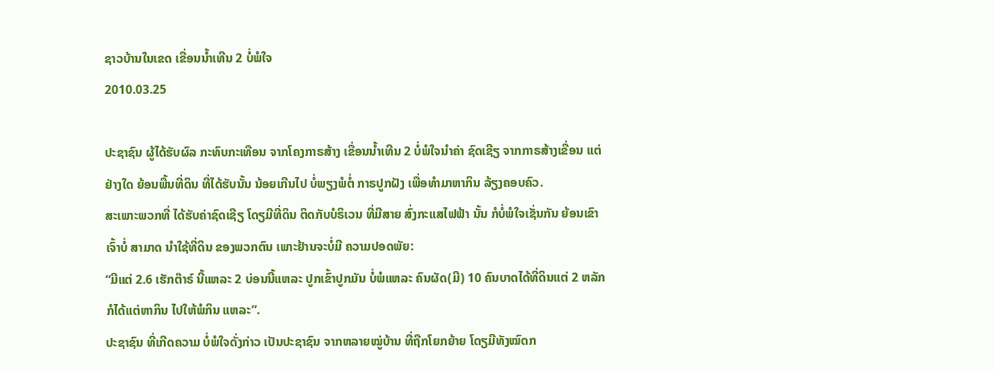ຊາວບ້ານໃນເຂດ ເຂື່ອນນໍ້າເທີນ 2 ບໍ່ພໍໃຈ
2010.03.25

ປະຊາຊົນ ຜູ້ໄດ້ຮັບຜົລ ກະທົບກະເທືອນ ຈາກໂຄງກາຣສ້າງ ເຂື່ອນນ້ຳເທີນ 2 ບໍ່ພໍໃຈນຳຄ່າ ຊົດເຊີຽ ຈາກກາຣສ້າງເຂື່ອນ ແຕ່ຢ່າງໃດ ຍ້ອນພື້ນທີ່ດິນ ທີ່ໄດ້ຮັບນັ້ນ ນ້ອຍເກີນໄປ ບໍ່ພຽງພໍຕໍ່ ກາຣປູກຝັງ ເພື່ອທຳມາຫາກິນ ລ້ຽງຄອບຄົວ.
ສະເພາະພວກທີ່ ໄດ້ຮັບຄ່າຊົດເຊີຽ ໂດຽມີທີ່ດິນ ຕິດກັບບໍຣິເວນ ທີ່ມີສາຍ ສົ່ງກະແສໄຟຟ້າ ນັ້ນ ກໍບໍ່ພໍໃຈເຊັ່ນກັນ ຍ້ອນເຂົາເຈົ້າບໍ່ ສາມາດ ນຳໃຊ້ທີ່ດິນ ຂອງພວກຕົນ ເພາະຢ້ານຈະບໍ່ມີ ຄວາມປອດພັຍ:
“ມີແຕ່ 2.6 ເຮັກຕ໊າຣ໌ ນີ້ແຫລະ 2 ບ່ອນນີ້ແຫລະ ປູກເຂົ້າປູກມັນ ບໍ່ພໍແຫລະ ຄົນຜັດ(ມີ) 10 ຄົນບາດໄດ້ທີ່ດິນແຕ່ 2 ຫລັກ ກໍໄດ້ແຕ່ຫາກິນ ໄປໃຫ້ພໍກິນ ແຫລະ”.
ປະຊາຊົນ ທີ່ເກີດຄວາມ ບໍ່ພໍໃຈດັ່ງກ່າວ ເປັນປະຊາຊົນ ຈາກຫລາຍໝູ່ບ້ານ ທີ່ຖືກໂຍກຍ້າຍ ໂດຽມີທັງໝົດກ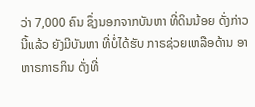ວ່າ 7,000 ຄົນ ຊຶ່ງນອກຈາກບັນຫາ ທີ່ດິນນ້ອຍ ດັ່ງກ່າວ ນີ້ແລ້ວ ຍັງມີບັນຫາ ທີ່ບໍ່ໄດ້ຮັບ ກາຣຊ່ວຍເຫລືອດ້ານ ອາຫາຣກາຣກິນ ດັ່ງທີ່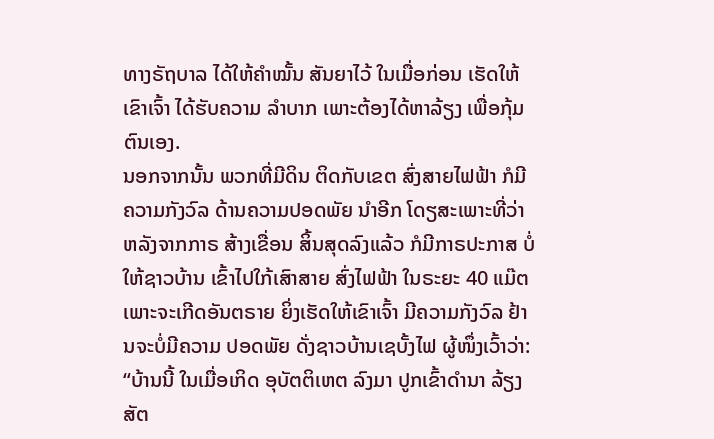ທາງຣັຖບາລ ໄດ້ໃຫ້ຄຳໝັ້ນ ສັນຍາໄວ້ ໃນເມື່ອກ່ອນ ເຮັດໃຫ້ເຂົາເຈົ້າ ໄດ້ຮັບຄວາມ ລຳບາກ ເພາະຕ້ອງໄດ້ຫາລ້ຽງ ເພື່ອກຸ້ມຕົນເອງ.
ນອກຈາກນັ້ນ ພວກທີ່ມີດິນ ຕິດກັບເຂຕ ສົ່ງສາຍໄຟຟ້າ ກໍມີຄວາມກັງວົລ ດ້ານຄວາມປອດພັຍ ນຳອີກ ໂດຽສະເພາະທີ່ວ່າ ຫລັງຈາກກາຣ ສ້າງເຂື່ອນ ສິ້ນສຸດລົງແລ້ວ ກໍມີກາຣປະກາສ ບໍ່ໃຫ້ຊາວບ້ານ ເຂົ້າໄປໃກ້ເສົາສາຍ ສົ່ງໄຟຟ້າ ໃນຣະຍະ 40 ແມ໊ຕ ເພາະຈະເກີດອັນຕຣາຍ ຍິ່ງເຮັດໃຫ້ເຂົາເຈົ້າ ມີຄວາມກັງວົລ ຢ້ານຈະບໍ່ມີຄວາມ ປອດພັຍ ດັ່ງຊາວບ້ານເຊບັ້ງໄຟ ຜູ້ໜຶ່ງເວົ້າວ່າ:
“ບ້ານນີ້ ໃນເມື່ອເກິດ ອຸບັຕຕິເຫຕ ລົງມາ ປູກເຂົ້າດຳນາ ລ້ຽງສັຕ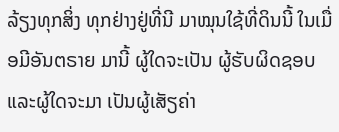ລ້ຽງທຸກສິ່ງ ທຸກຢ່າງຢູ່ທີ່ນີ ມາໝຸນໃຊ້ທີ່ດິນນີ້ ໃນເມື່ອມີອັນຕຣາຍ ມານີ້ ຜູ້ໃດຈະເປັນ ຜູ້ຮັບຜິດຊອບ ແລະຜູ້ໃດຈະມາ ເປັນຜູ້ເສັຽຄ່າ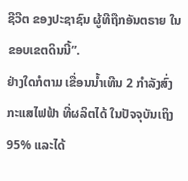ຊີວີຕ ຂອງປະຊາຊົນ ຜູ້ທີຖືກອັນຕຣາຍ ໃນຂອບເຂຕດິນນີ້”.
ຢ່າງໃດກໍຕາມ ເຂື່ອນນ້ຳເທີນ 2 ກຳລັງສົ່ງ ກະແສໄຟຟ້າ ທີ່ຜລິຕໄດ້ ໃນປັຈຈຸບັນເຖິງ 95% ແລະໄດ້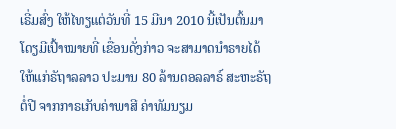ເຣີ່ມສົ່ງ ໃຫ້ໄທຽແຕ່ວັນທີ່ 15 ມີນາ 2010 ນີ້ເປັນຕົ້ນມາ ໂດຽມີເປົ້າໝາຍທີ່ ເຂື່ອນດັ່ງກ່າວ ຈະສາມາດນຳຣາຍໄດ້ ໃຫ້ແກ່ຣັຖາລລາວ ປະມານ 80 ລ້ານດອລລາຣ໌ ສະຫະຣັຖຕໍ່ປີ ຈາກກາຣເກັບຄ່າພາສີ ຄ່າທັມນຽມ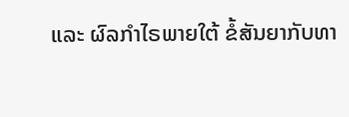ແລະ ຜົລກຳໄຣພາຍໃຕ້ ຂໍ້ສັນຍາກັບທາ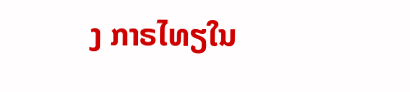ງ ກາຣໄທຽໃນ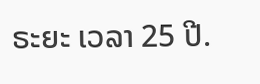ຣະຍະ ເວລາ 25 ປີ.